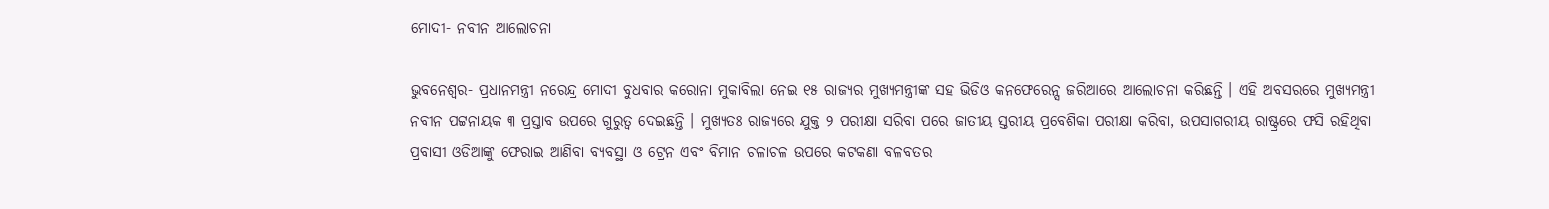ମୋଦୀ- ନବୀନ ଆଲୋଚନା

ଭୁବନେଶ୍ୱର- ପ୍ରଧାନମନ୍ତ୍ରୀ ନରେନ୍ଦ୍ର ମୋଦୀ ବୁଧବାର କରୋନା ମୁକାବିଲା ନେଇ ୧୫ ରାଜ୍ୟର ମୁଖ୍ୟମନ୍ତ୍ରୀଙ୍କ ସହ ଭିଡିଓ କନଫେରେନ୍ସ ଜରିଆରେ ଆଲୋଚନା କରିଛନ୍ତି । ଏହି ଅବସରରେ ମୁଖ୍ୟମନ୍ତ୍ରୀ ନବୀନ ପଟ୍ଟନାୟକ ୩ ପ୍ରସ୍ତାବ ଉପରେ ଗୁରୁତ୍ୱ ଦେଇଛନ୍ତି । ମୁଖ୍ୟତଃ ରାଜ୍ୟରେ ଯୁକ୍ତ ୨ ପରୀକ୍ଷା ସରିବା ପରେ ଜାତୀୟ ସ୍ତରୀୟ ପ୍ରବେଶିକା ପରୀକ୍ଷା କରିବା, ଉପସାଗରୀୟ ରାଷ୍ଟ୍ରରେ ଫସି ରହିଥିବା ପ୍ରବାସୀ ଓଡିଆଙ୍କୁ ଫେରାଇ ଆଣିବା ବ୍ୟବସ୍ଥା ଓ ଟ୍ରେନ ଏବଂ ବିମାନ ଚଳାଚଳ ଉପରେ କଟକଣା ବଳବତର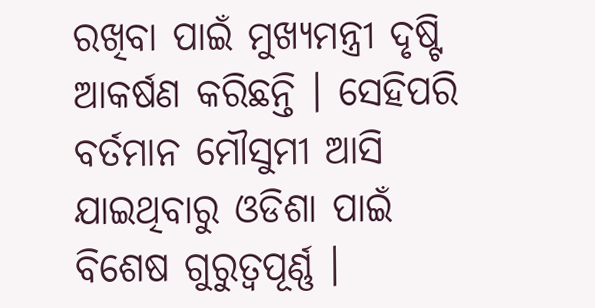ରଖିବା ପାଇଁ ମୁଖ୍ୟମନ୍ତ୍ରୀ ଦୃଷ୍ଟି ଆକର୍ଷଣ କରିଛନ୍ତି । ସେହିପରି ବର୍ତମାନ ମୌସୁମୀ ଆସି ଯାଇଥିବାରୁ ଓଡିଶା ପାଇଁ ବିଶେଷ ଗୁରୁତ୍ୱପୂର୍ଣ୍ଣ ।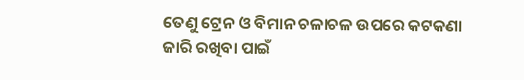ତେଣୁ ଟ୍ରେନ ଓ ବିମାନ ଚଳାଚଳ ଉପରେ କଟକଣା ଜାରି ରଖିବା ପାଇଁ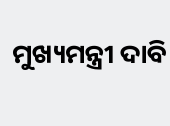ମୁଖ୍ୟମନ୍ତ୍ରୀ ଦାବି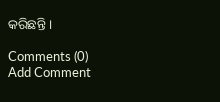କରିଛନ୍ତି ।

Comments (0)
Add Comment